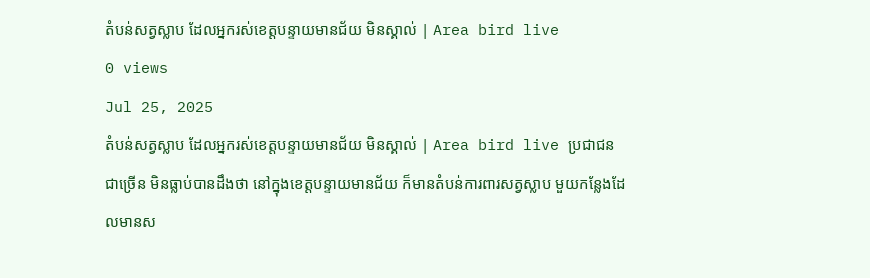តំបន់សត្វស្លាប ដែលអ្នករស់ខេត្តបន្ទាយមានជ័យ មិនស្គាល់ | Area bird live
0 views
Jul 25, 2025
តំបន់សត្វស្លាប ដែលអ្នករស់ខេត្តបន្ទាយមានជ័យ មិនស្គាល់ | Area bird live ប្រជាជនជាច្រើន មិនធ្លាប់បានដឹងថា នៅក្នុងខេត្តបន្ទាយមានជ័យ ក៏មានតំបន់ការពារសត្វស្លាប មួយកន្លែងដែលមានស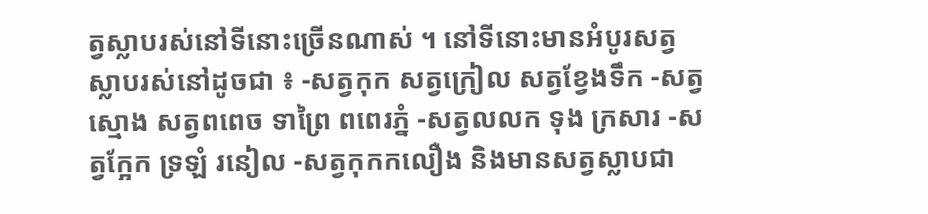ត្វស្លាបរស់នៅទីនោះច្រើនណាស់ ។ នៅទីនោះមានអំបូរសត្វស្លាបរស់នៅដូចជា ៖ -សត្វកុក សត្វក្រៀល សត្វខ្វែងទឹក -សត្វស្មោង សត្វពពេច ទាព្រៃ ពពេរភ្នំ -សត្វលលក ទុង ក្រសារ -សត្វក្អែក ទ្រឡំ រនៀល -សត្វកុកកលឿង និងមានសត្វស្លាបជា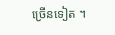ច្រើនទៀត ។